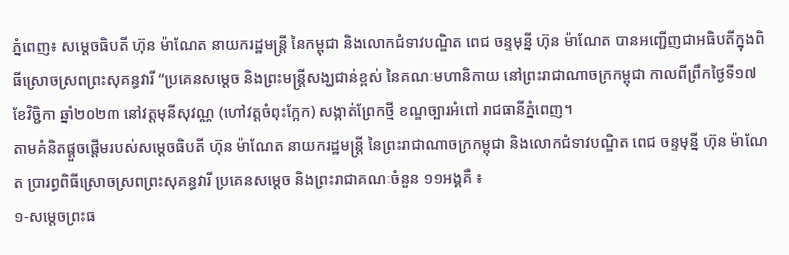ភ្នំពេញ៖ សម្តេចធិបតី ហ៊ុន ម៉ាណែត នាយករដ្ឋមន្រ្តី នៃកម្ពុជា និងលោកជំទាវបណ្ឌិត ពេជ ចន្ទមុន្នី ហ៊ុន ម៉ាណែត បានអញ្ជើញជាអធិបតីក្នុងពិធីស្រោចស្រពព្រះសុគន្ធវារី “ប្រគេនសម្តេច និងព្រះមន្ត្រីសង្ឃជាន់ខ្ពស់ នៃគណៈមហានិកាយ នៅព្រះរាជាណាចក្រកម្ពុជា កាលពីព្រឹកថ្ងៃទី១៧ ខែវិច្ជិកា ឆ្នាំ២០២៣ នៅវត្តមុនីសុវណ្ណ (ហៅវត្តចំពុះក្អែក) សង្កាត់ព្រែកថ្មី ខណ្ឌច្បារអំពៅ រាជធានីភ្នំពេញ។
តាមគំនិតផ្ដួចផ្ដើមរបស់សម្តេចធិបតី ហ៊ុន ម៉ាណែត នាយករដ្ឋមន្ត្រី នៃព្រះរាជាណាចក្រកម្ពុជា និងលោកជំទាវបណ្ឌិត ពេជ ចន្ទមុន្នី ហ៊ុន ម៉ាណែត ប្រារព្ធពិធីស្រោចស្រពព្រះសុគន្ធវារី ប្រគេនសម្តេច និងព្រះរាជាគណៈចំនួន ១១អង្គគឺ ៖
១-សម្តេចព្រះធ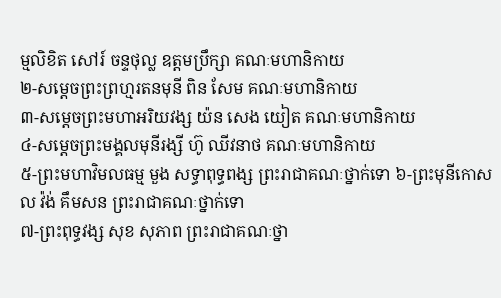ម្មលិខិត សៅរ៍ ចន្ទថុល្ល ឧត្តមប្រឹក្សា គណៈមហានិកាយ
២-សម្ដេចព្រះព្រហ្មរតនមុនី ពិន សែម គណៈមហានិកាយ
៣-សម្តេចព្រះមហាអរិយវង្ស យ៉ន សេង យៀត គណៈមហានិកាយ
៤-សម្តេចព្រះមង្គលមុនីរង្សី ហ៊ូ ឈីវនាថ គណៈមហានិកាយ
៥-ព្រះមហាវិមលធម្ម មួង សទ្ធាពុទ្ធពង្ស ព្រះរាជាគណៈថ្នាក់ទោ ៦-ព្រះមុនីកោសល វ៉ង់ គឹមសន ព្រះរាជាគណៈថ្នាក់ទោ
៧-ព្រះពុទ្ធវង្ស សុខ សុភាព ព្រះរាជាគណៈថ្នា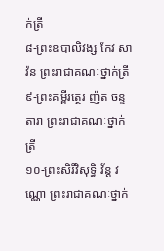ក់ត្រី
៨-ព្រះឧបាលិវង្ស កែវ សាវ៉ន ព្រះរាជាគណៈថ្នាក់ត្រី
៩-ព្រះគម្ពីរត្ថេរ ញ៉ត ចន្ទតារា ព្រះរាជាគណៈថ្នាក់ត្រី
១០-ព្រះសិរីវិសុទ្ធិ វ័ន្ត វណ្ណោ ព្រះរាជាគណៈថ្នាក់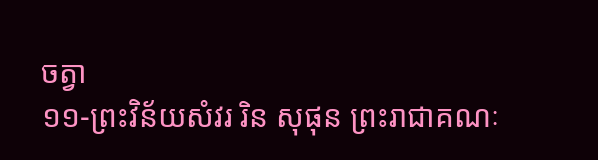ចត្វា
១១-ព្រះវិន័យសំវរ រិន សុផុន ព្រះរាជាគណៈ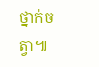ថ្នាក់ចត្វា៕